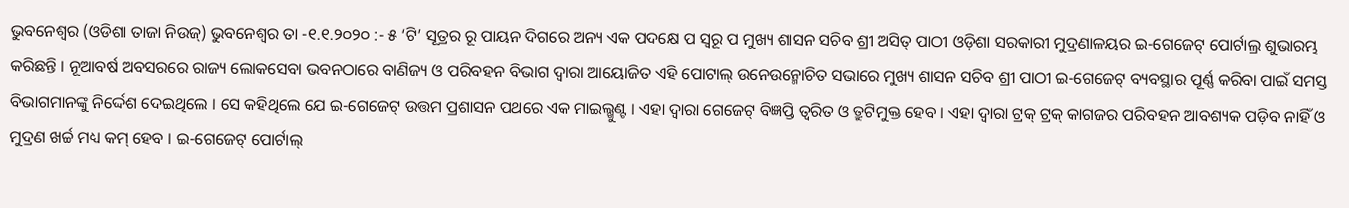ଭୁବନେଶ୍ୱର (ଓଡିଶା ତାଜା ନିଉଜ୍) ଭୁବନେଶ୍ୱର ତା -୧.୧.୨୦୨୦ :- ୫ ‘ଟି’ ସୂତ୍ରର ରୂ ପାୟନ ଦିଗରେ ଅନ୍ୟ ଏକ ପଦକ୍ଷେ ପ ସ୍ୱରୂ ପ ମୁଖ୍ୟ ଶାସନ ସଚିବ ଶ୍ରୀ ଅସିତ୍ ପାଠୀ ଓଡ଼ିଶା ସରକାରୀ ମୁଦ୍ରଣାଳୟର ଇ-ଗେଜେଟ୍ ପୋର୍ଟାଲ୍ର ଶୁଭାରମ୍ଭ କରିଛନ୍ତି । ନୂଆବର୍ଷ ଅବସରରେ ରାଜ୍ୟ ଲୋକସେବା ଭବନଠାରେ ବାଣିଜ୍ୟ ଓ ପରିବହନ ବିଭାଗ ଦ୍ୱାରା ଆୟୋଜିତ ଏହି ପୋଟାଲ୍ ଉନେଉନ୍ମୋଚିତ ସଭାରେ ମୁଖ୍ୟ ଶାସନ ସଚିବ ଶ୍ରୀ ପାଠୀ ଇ-ଗେଜେଟ୍ ବ୍ୟବସ୍ଥାର ପୂର୍ଣ୍ଣ କରିବା ପାଇଁ ସମସ୍ତ ବିଭାଗମାନଙ୍କୁ ନିର୍ଦ୍ଦେଶ ଦେଇଥିଲେ । ସେ କହିଥିଲେ ଯେ ଇ-ଗେଜେଟ୍ ଉତ୍ତମ ପ୍ରଶାସନ ପଥରେ ଏକ ମାଇଲ୍ଖୁଣ୍ଟ । ଏହା ଦ୍ୱାରା ଗେଜେଟ୍ ବିଜ୍ଞପ୍ତି ତ୍ୱରିତ ଓ ତ୍ରୁଟିମୁକ୍ତ ହେବ । ଏହା ଦ୍ୱାରା ଟ୍ରକ୍ ଟ୍ରକ୍ କାଗଜର ପରିବହନ ଆବଶ୍ୟକ ପଡ଼ିବ ନାହିଁ ଓ ମୁଦ୍ରଣ ଖର୍ଚ୍ଚ ମଧ୍ୟ କମ୍ ହେବ । ଇ-ଗେଜେଟ୍ ପୋର୍ଟାଲ୍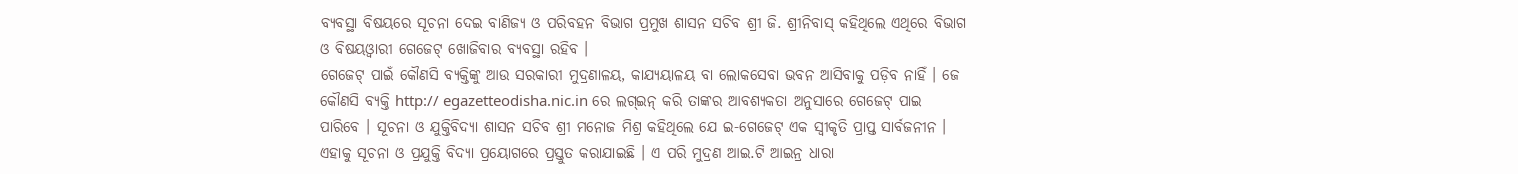ବ୍ୟବସ୍ଥା ବିଷୟରେ ସୂଚନା ଦେଇ ବାଣିଜ୍ୟ ଓ ପରିବହନ ବିଭାଗ ପ୍ରମୁଖ ଶାସନ ସଚିବ ଶ୍ରୀ ଜି. ଶ୍ରୀନିବାସ୍ କହିଥିଲେ ଏଥିରେ ବିଭାଗ ଓ ବିଷୟଓ୍ୱାରୀ ଗେଜେଟ୍ ଖୋଜିବାର ବ୍ୟବସ୍ଥା ରହିବ ।
ଗେଜେଟ୍ ପାଇଁ କୌଣସି ବ୍ୟକ୍ତିଙ୍କୁ ଆଉ ସରକାରୀ ମୁଦ୍ରଣାଳୟ, କାଯ୍ୟୟାଳୟ ବା ଲୋକସେବା ଭବନ ଆସିବାକୁ ପଡ଼ିବ ନାହିଁ । ଜେ କୌଣସି ବ୍ୟକ୍ତି http:// egazetteodisha.nic.in ରେ ଲଗ୍ଇନ୍ କରି ତାଙ୍କର ଆବଶ୍ୟକତା ଅନୁସାରେ ଗେଜେଟ୍ ପାଇ ପାରିବେ । ସୂଚନା ଓ ଯୁକ୍ତିବିଦ୍ୟା ଶାସନ ସଚିବ ଶ୍ରୀ ମନୋଜ ମିଶ୍ର କହିଥିଲେ ଯେ ଇ-ଗେଜେଟ୍ ଏକ ସ୍ୱୀକୃତି ପ୍ରାପ୍ତ ସାର୍ବଜନୀନ । ଏହାକୁ ସୂଚନା ଓ ପ୍ରଯୁକ୍ତି ବିଦ୍ୟା ପ୍ରୟୋଗରେ ପ୍ରସ୍ତୁତ କରାଯାଇଛି । ଏ ପରି ମୁଦ୍ରଣ ଆଇ.ଟି ଆଇନ୍ର ଧାରା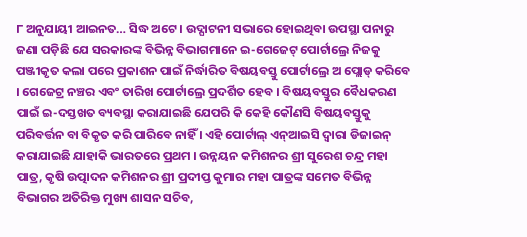୮ ଅନୁଯାୟୀ ଆଇନତ… ସିଦ୍ଧ ଅଟେ । ଉଦ୍ଘାଟନୀ ସଭାରେ ହୋଇଥିବା ଉପସ୍ଥା ପନାରୁ ଜଣା ପଡ଼ିଛି ଯେ ସରକାରଙ୍କ ବିଭିନ୍ନ ବିଭାଗମାନେ ଇ-ଗେଜେଟ୍ ପୋର୍ଟାଲ୍ରେ ନିଜକୁ ପଞ୍ଜୀକୃତ କଲା ପରେ ପ୍ରକାଶନ ପାଇଁ ନିର୍ଦ୍ଧାରିତ ବିଷୟବସ୍ତୁ ପୋର୍ଟାଲ୍ରେ ଅ ପ୍ଲୋଡ୍ କରିବେ । ଗେଜେଟ୍ର ନଞ୍ଚର ଏବଂ ତାରିଖ ପୋର୍ଟାଲ୍ରେ ପ୍ରଦର୍ଶିତ ହେବ । ବିଷୟବସ୍ତୁର ବୈଧକରଣ ପାଇଁ ଇ-ଦସ୍ତଖତ ବ୍ୟବସ୍ଥା କରାଯାଇଛି ଯେପରି କି କେହି କୌଣସି ବିଷୟବସ୍ତୁକୁ ପରିବର୍ତ୍ତନ ବା ବିକୃତ କରି ପାରିବେ ନାହିଁ । ଏହି ପୋର୍ଟାଲ୍ ଏନ୍ଆଇସି ଦ୍ୱାରା ଡିଜାଇନ୍ କରାଯାଇଛି ଯାହାକି ଭାରତରେ ପ୍ରଥମ । ଉନ୍ନୟନ କମିଶନର ଶ୍ରୀ ସୁରେଶ ଚନ୍ଦ୍ର ମହା ପାତ୍ର, କୃଷି ଉତ୍ପାଦନ କମିଶନର ଶ୍ରୀ ପ୍ରଦୀପ୍ତ କୁମାର ମହା ପାତ୍ରଙ୍କ ସମେତ ବିଭିନ୍ନ ବିଭାଗର ଅତିରିକ୍ତ ମୁଖ୍ୟ ଶାସନ ସଚିବ,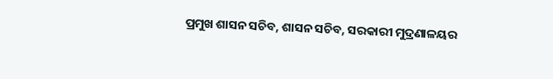ପ୍ରମୁଖ ଶାସନ ସଚିବ, ଶାସନ ସଚିବ, ସରକାରୀ ମୁଦ୍ରଣାଳୟର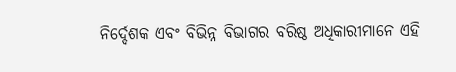ନିର୍ଦ୍ଦେଶକ ଏବଂ ବିଭିନ୍ନ ବିଭାଗର ବରିଷ୍ଠ ଅଧିକାରୀମାନେ ଏହି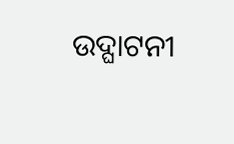ଉଦ୍ଘାଟନୀ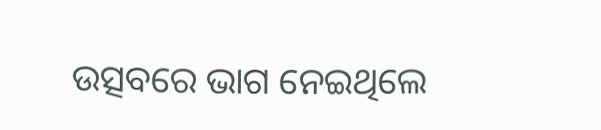ଉତ୍ସବରେ ଭାଗ ନେଇଥିଲେ